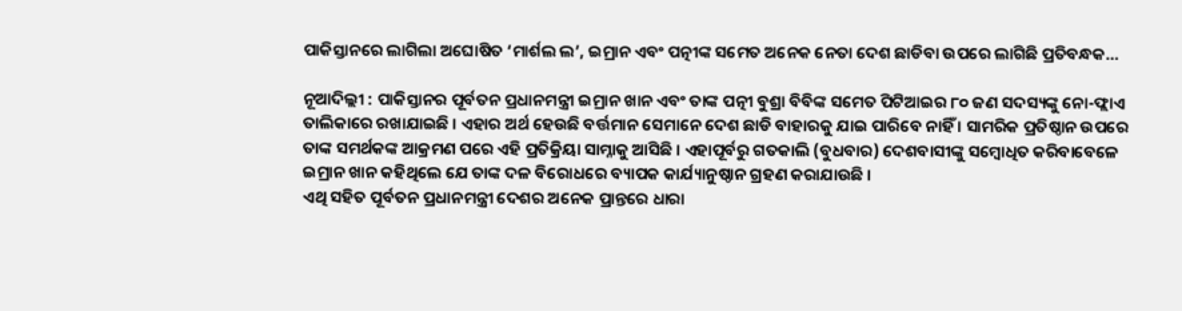ପାକିସ୍ତାନରେ ଲାଗିଲା ଅଘୋଷିତ ‘ମାର୍ଶଲ ଲ’, ଇମ୍ରାନ ଏବଂ ପତ୍ନୀଙ୍କ ସମେତ ଅନେକ ନେତା ଦେଶ ଛାଡିବା ଉପରେ ଲାଗିଛି ପ୍ରତିବନ୍ଧକ…

ନୂଆଦିଲ୍ଲୀ : ପାକିସ୍ତାନର ପୂର୍ବତନ ପ୍ରଧାନମନ୍ତ୍ରୀ ଇମ୍ରାନ ଖାନ ଏବଂ ତାଙ୍କ ପତ୍ନୀ ବୁଶ୍ରା ବିବିଙ୍କ ସମେତ ପିଟିଆଇର ୮୦ ଜଣ ସଦସ୍ୟଙ୍କୁ ନୋ-ଫ୍ଲାଏ ତାଲିକାରେ ରଖାଯାଇଛି । ଏହାର ଅର୍ଥ ହେଉଛି ବର୍ତ୍ତମାନ ସେମାନେ ଦେଶ ଛାଡି ବାହାରକୁ ଯାଇ ପାରିବେ ନାହିଁ । ସାମରିକ ପ୍ରତିଷ୍ଠାନ ଉପରେ ତାଙ୍କ ସମର୍ଥକଙ୍କ ଆକ୍ରମଣ ପରେ ଏହି ପ୍ରତିକ୍ରିୟା ସାମ୍ନାକୁ ଆସିଛି । ଏହାପୂର୍ବରୁ ଗତକାଲି (ବୁଧବାର) ଦେଶବାସୀଙ୍କୁ ସମ୍ବୋଧିତ କରିବାବେଳେ ଇମ୍ରାନ ଖାନ କହିଥିଲେ ଯେ ତାଙ୍କ ଦଳ ବିରୋଧରେ ବ୍ୟାପକ କାର୍ଯ୍ୟାନୁଷ୍ଠାନ ଗ୍ରହଣ କରାଯାଉଛି ।
ଏଥି ସହିତ ପୂର୍ବତନ ପ୍ରଧାନମନ୍ତ୍ରୀ ଦେଶର ଅନେକ ପ୍ରାନ୍ତରେ ଧାରା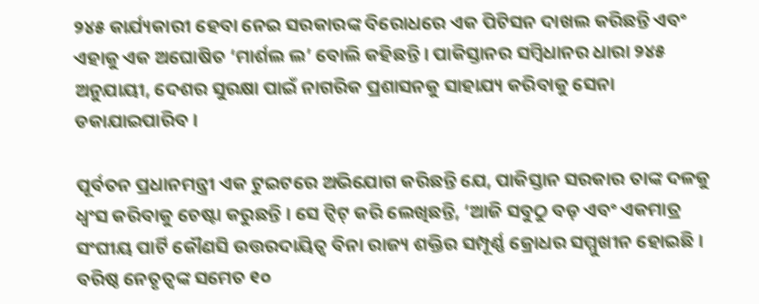୨୪୫ କାର୍ଯ୍ୟକାରୀ ହେବା ନେଇ ସରକାରଙ୍କ ବିରୋଧରେ ଏକ ପିଟିସନ ଦାଖଲ କରିଛନ୍ତି ଏବଂ ଏହାକୁ ଏକ ଅଘୋଷିତ ‘ମାର୍ଶଲ ଲ’ ବୋଲି କହିଛନ୍ତି । ପାକିସ୍ତାନର ସମ୍ବିଧାନର ଧାରା ୨୪୫ ଅନୁଯାୟୀ, ଦେଶର ସୁରକ୍ଷା ପାଇଁ ନାଗରିକ ପ୍ରଶାସନକୁ ସାହାଯ୍ୟ କରିବାକୁ ସେନା ଡକାଯାଇପାରିବ ।

ପୂର୍ବତନ ପ୍ରଧାନମନ୍ତ୍ରୀ ଏକ ଟୁଇଟରେ ଅଭିଯୋଗ କରିଛନ୍ତି ଯେ, ପାକିସ୍ତାନ ସରକାର ତାଙ୍କ ଦଳକୁ ଧ୍ୱଂସ କରିବାକୁ ଚେଷ୍ଟା କରୁଛନ୍ତି । ସେ ଟ୍ୱିଟ୍ କରି ଲେଖିଛନ୍ତି, ‘ଆଜି ସବୁଠୁ ବଡ଼ ଏବଂ ଏକମାତ୍ର ସଂଘୀୟ ପାର୍ଟି କୌଣସି ଉତ୍ତରଦାୟିତ୍ୱ ବିନା ରାଜ୍ୟ ଶକ୍ତିର ସମ୍ପୂର୍ଣ୍ଣ କ୍ରୋଧର ସମ୍ମୁଖୀନ ହୋଇଛି । ବରିଷ୍ଠ ନେତୃତ୍ୱଙ୍କ ସମେତ ୧୦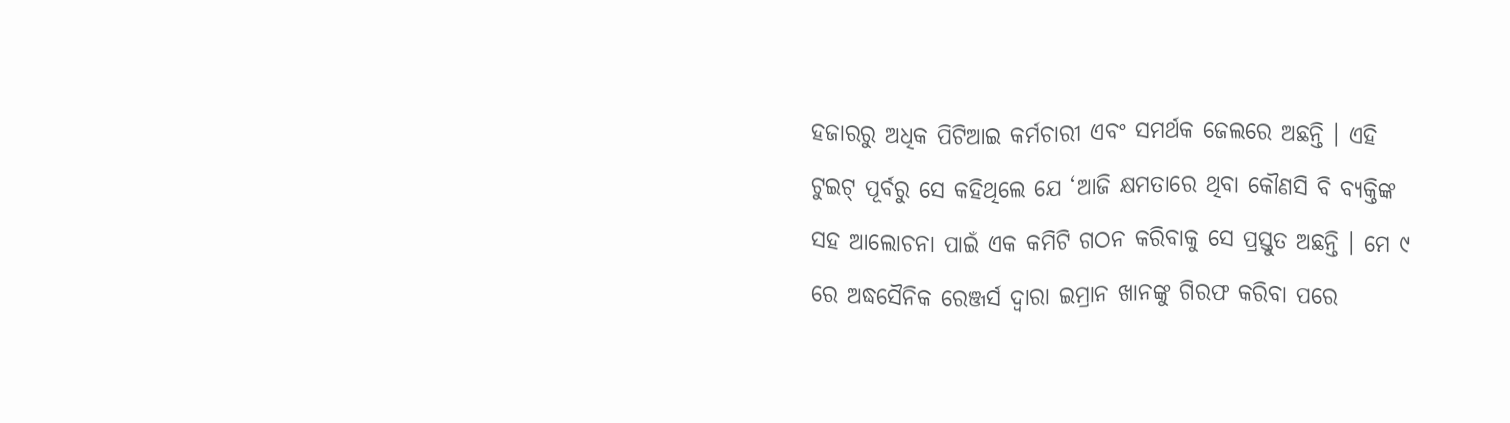ହଜାରରୁ ଅଧିକ ପିଟିଆଇ କର୍ମଚାରୀ ଏବଂ ସମର୍ଥକ ଜେଲରେ ଅଛନ୍ତି । ଏହି ଟୁଇଟ୍ ପୂର୍ବରୁ ସେ କହିଥିଲେ ଯେ ‘ଆଜି କ୍ଷମତାରେ ଥିବା କୌଣସି ବି ବ୍ୟକ୍ତିଙ୍କ ସହ ଆଲୋଚନା ପାଇଁ ଏକ କମିଟି ଗଠନ କରିବାକୁ ସେ ପ୍ରସ୍ତୁତ ଅଛନ୍ତି । ମେ ୯ ରେ ଅଦ୍ଧସୈନିକ ରେଞ୍ଜର୍ସ ଦ୍ବାରା ଇମ୍ରାନ ଖାନଙ୍କୁ ଗିରଫ କରିବା ପରେ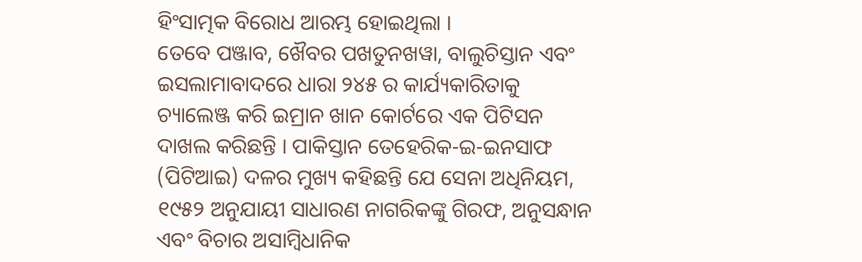ହିଂସାତ୍ମକ ବିରୋଧ ଆରମ୍ଭ ହୋଇଥିଲା ।
ତେବେ ପଞ୍ଜାବ, ଖୈବର ପଖତୁନଖୱା, ବାଲୁଚିସ୍ତାନ ଏବଂ ଇସଲାମାବାଦରେ ଧାରା ୨୪୫ ର କାର୍ଯ୍ୟକାରିତାକୁ ଚ୍ୟାଲେଞ୍ଜ କରି ଇମ୍ରାନ ଖାନ କୋର୍ଟରେ ଏକ ପିଟିସନ ଦାଖଲ କରିଛନ୍ତି । ପାକିସ୍ତାନ ତେହେରିକ-ଇ-ଇନସାଫ (ପିଟିଆଇ) ଦଳର ମୁଖ୍ୟ କହିଛନ୍ତି ଯେ ସେନା ଅଧିନିୟମ, ୧୯୫୨ ଅନୁଯାୟୀ ସାଧାରଣ ନାଗରିକଙ୍କୁ ଗିରଫ, ଅନୁସନ୍ଧାନ ଏବଂ ବିଚାର ଅସାମ୍ବିଧାନିକ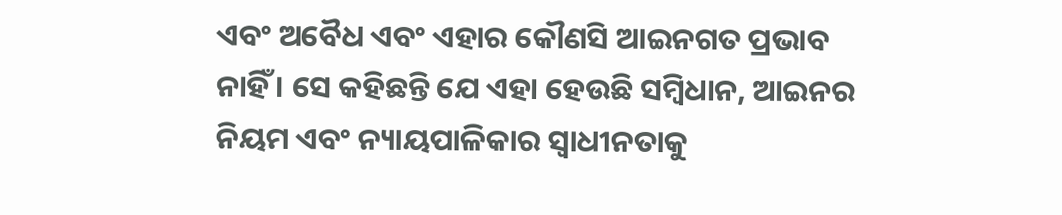ଏବଂ ଅବୈଧ ଏବଂ ଏହାର କୌଣସି ଆଇନଗତ ପ୍ରଭାବ ନାହିଁ । ସେ କହିଛନ୍ତି ଯେ ଏହା ହେଉଛି ସମ୍ବିଧାନ, ଆଇନର ନିୟମ ଏବଂ ନ୍ୟାୟପାଳିକାର ସ୍ବାଧୀନତାକୁ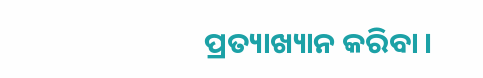ପ୍ରତ୍ୟାଖ୍ୟାନ କରିବା ।